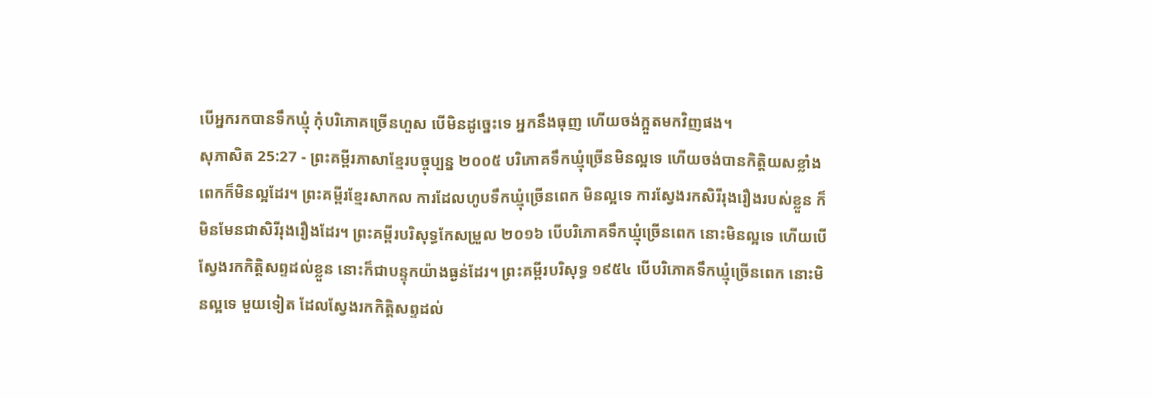បើអ្នករកបានទឹកឃ្មុំ កុំបរិភោគច្រើនហួស បើមិនដូច្នេះទេ អ្នកនឹងធុញ ហើយចង់ក្អួតមកវិញផង។
សុភាសិត 25:27 - ព្រះគម្ពីរភាសាខ្មែរបច្ចុប្បន្ន ២០០៥ បរិភោគទឹកឃ្មុំច្រើនមិនល្អទេ ហើយចង់បានកិត្តិយសខ្លាំងពេកក៏មិនល្អដែរ។ ព្រះគម្ពីរខ្មែរសាកល ការដែលហូបទឹកឃ្មុំច្រើនពេក មិនល្អទេ ការស្វែងរកសិរីរុងរឿងរបស់ខ្លួន ក៏មិនមែនជាសិរីរុងរឿងដែរ។ ព្រះគម្ពីរបរិសុទ្ធកែសម្រួល ២០១៦ បើបរិភោគទឹកឃ្មុំច្រើនពេក នោះមិនល្អទេ ហើយបើស្វែងរកកិត្តិសព្ទដល់ខ្លួន នោះក៏ជាបន្ទុកយ៉ាងធ្ងន់ដែរ។ ព្រះគម្ពីរបរិសុទ្ធ ១៩៥៤ បើបរិភោគទឹកឃ្មុំច្រើនពេក នោះមិនល្អទេ មួយទៀត ដែលស្វែងរកកិត្តិសព្ទដល់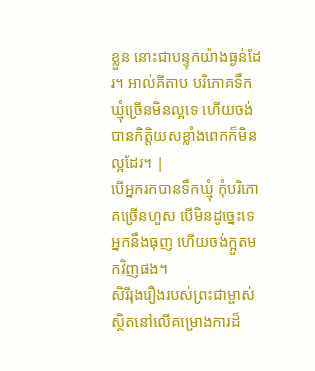ខ្លួន នោះជាបន្ទុកយ៉ាងធ្ងន់ដែរ។ អាល់គីតាប បរិភោគទឹកឃ្មុំច្រើនមិនល្អទេ ហើយចង់បានកិត្តិយសខ្លាំងពេកក៏មិនល្អដែរ។ |
បើអ្នករកបានទឹកឃ្មុំ កុំបរិភោគច្រើនហួស បើមិនដូច្នេះទេ អ្នកនឹងធុញ ហើយចង់ក្អួតមកវិញផង។
សិរីរុងរឿងរបស់ព្រះជាម្ចាស់ស្ថិតនៅលើគម្រោងការដ៏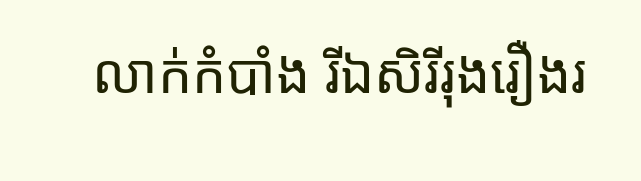លាក់កំបាំង រីឯសិរីរុងរឿងរ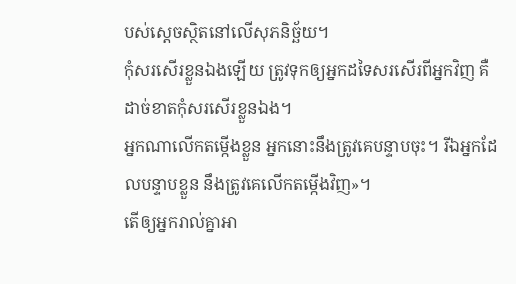បស់ស្ដេចស្ថិតនៅលើសុភនិច្ឆ័យ។
កុំសរសើរខ្លួនឯងឡើយ ត្រូវទុកឲ្យអ្នកដទៃសរសើរពីអ្នកវិញ គឺដាច់ខាតកុំសរសើរខ្លួនឯង។
អ្នកណាលើកតម្កើងខ្លួន អ្នកនោះនឹងត្រូវគេបន្ទាបចុះ។ រីឯអ្នកដែលបន្ទាបខ្លួន នឹងត្រូវគេលើកតម្កើងវិញ»។
តើឲ្យអ្នករាល់គ្នាអា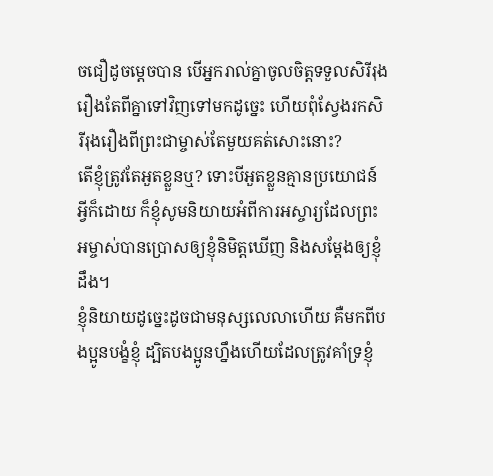ចជឿដូចម្ដេចបាន បើអ្នករាល់គ្នាចូលចិត្តទទួលសិរីរុងរឿងតែពីគ្នាទៅវិញទៅមកដូច្នេះ ហើយពុំស្វែងរកសិរីរុងរឿងពីព្រះជាម្ចាស់តែមួយគត់សោះនោះ?
តើខ្ញុំត្រូវតែអួតខ្លួនឬ? ទោះបីអួតខ្លួនគ្មានប្រយោជន៍អ្វីក៏ដោយ ក៏ខ្ញុំសូមនិយាយអំពីការអស្ចារ្យដែលព្រះអម្ចាស់បានប្រោសឲ្យខ្ញុំនិមិត្តឃើញ និងសម្តែងឲ្យខ្ញុំដឹង។
ខ្ញុំនិយាយដូច្នេះដូចជាមនុស្សលេលាហើយ គឺមកពីបងប្អូនបង្ខំខ្ញុំ ដ្បិតបងប្អូនហ្នឹងហើយដែលត្រូវគាំទ្រខ្ញុំ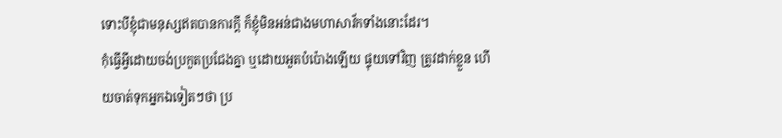ទោះបីខ្ញុំជាមនុស្សឥតបានការក្ដី ក៏ខ្ញុំមិនអន់ជាងមហាសាវ័កទាំងនោះដែរ។
កុំធ្វើអ្វីដោយចង់ប្រកួតប្រជែងគ្នា ឬដោយអួតបំប៉ោងឡើយ ផ្ទុយទៅវិញ ត្រូវដាក់ខ្លួន ហើយចាត់ទុកអ្នកឯទៀតៗថា ប្រ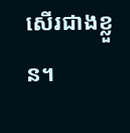សើរជាងខ្លួន។